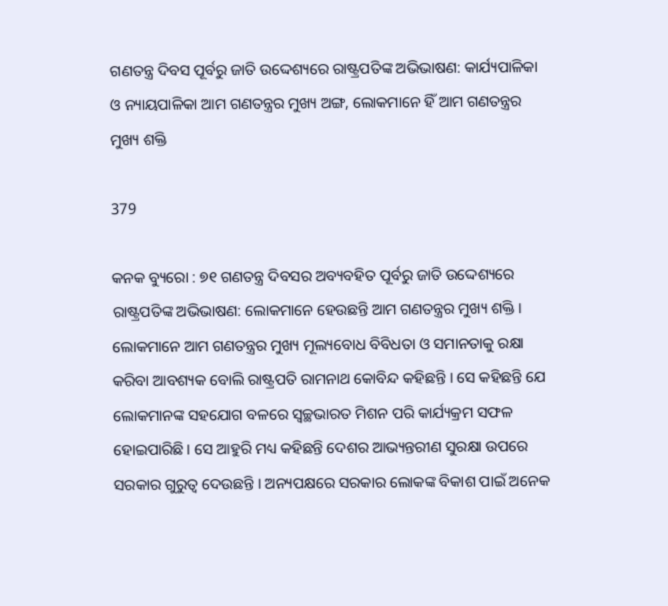ଗଣତନ୍ତ୍ର ଦିବସ ପୂର୍ବରୁ ଜାତି ଉଦ୍ଦେଶ୍ୟରେ ରାଷ୍ଟ୍ରପତିଙ୍କ ଅଭିଭାଷଣ: କାର୍ଯ୍ୟପାଳିକା ଓ ନ୍ୟାୟପାଳିକା ଆମ ଗଣତନ୍ତ୍ରର ମୁଖ୍ୟ ଅଙ୍ଗ, ଲୋକମାନେ ହିଁ ଆମ ଗଣତନ୍ତ୍ରର ମୁଖ୍ୟ ଶକ୍ତି

379

କନକ ବ୍ୟୁରୋ : ୭୧ ଗଣତନ୍ତ୍ର ଦିବସର ଅବ୍ୟବହିତ ପୂର୍ବରୁ ଜାତି ଉଦ୍ଦେଶ୍ୟରେ ରାଷ୍ଟ୍ରପତିଙ୍କ ଅଭିଭାଷଣ: ଲୋକମାନେ ହେଉଛନ୍ତି ଆମ ଗଣତନ୍ତ୍ରର ମୁଖ୍ୟ ଶକ୍ତି । ଲୋକମାନେ ଆମ ଗଣତନ୍ତ୍ରର ମୁଖ୍ୟ ମୂଲ୍ୟବୋଧ ବିବିଧତା ଓ ସମାନତାକୁ ରକ୍ଷା କରିବା ଆବଶ୍ୟକ ବୋଲି ରାଷ୍ଟ୍ରପତି ରାମନାଥ କୋବିନ୍ଦ କହିଛନ୍ତି । ସେ କହିଛନ୍ତି ଯେ ଲୋକମାନଙ୍କ ସହଯୋଗ ବଳରେ ସ୍ୱଚ୍ଛଭାରତ ମିଶନ ପରି କାର୍ଯ୍ୟକ୍ରମ ସଫଳ ହୋଇପାରିଛି । ସେ ଆହୁରି ମଧ୍ୟ କହିଛନ୍ତି ଦେଶର ଆଭ୍ୟନ୍ତରୀଣ ସୁରକ୍ଷା ଉପରେ ସରକାର ଗୁରୁତ୍ୱ ଦେଉଛନ୍ତି । ଅନ୍ୟପକ୍ଷରେ ସରକାର ଲୋକଙ୍କ ବିକାଶ ପାଇଁ ଅନେକ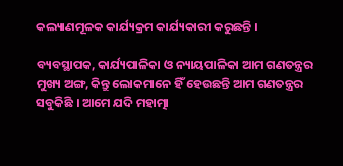କଲ୍ୟାଣମୂଳକ କାର୍ଯ୍ୟକ୍ରମ କାର୍ଯ୍ୟକାରୀ କରୁଛନ୍ତି ।

ବ୍ୟବସ୍ଥାପକ, କାର୍ଯ୍ୟପାଳିକା ଓ ନ୍ୟାୟପାଳିକା ଆମ ଗଣତନ୍ତ୍ରର ମୁଖ୍ୟ ଅଙ୍ଗ, କିନ୍ତୁ ଲୋକମାନେ ହିଁ ହେଉଛନ୍ତି ଆମ ଗଣତନ୍ତ୍ରର ସବୁକିଛି । ଆମେ ଯଦି ମହାତ୍ମା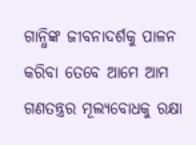ଗାନ୍ଧିଙ୍କ ଜୀବନାଦର୍ଶକୁ ପାଳନ କରିବା ତେବେ ଆମେ ଆମ ଗଣତନ୍ତ୍ରର ମୂଲ୍ୟବୋଧକୁ ରକ୍ଷା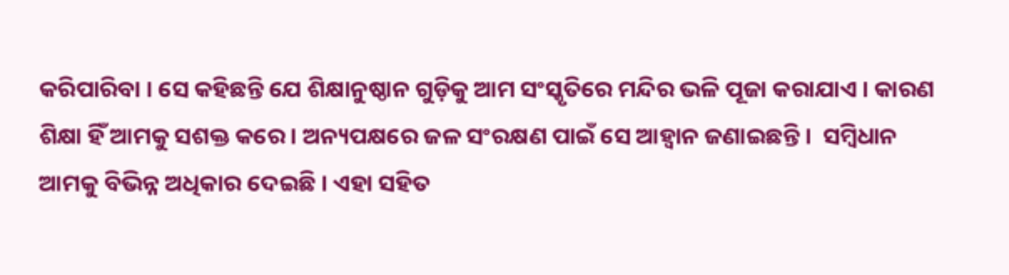କରିପାରିବା । ସେ କହିଛନ୍ତି ଯେ ଶିକ୍ଷାନୁଷ୍ଠାନ ଗୁଡ଼ିକୁ ଆମ ସଂସ୍କୃତିରେ ମନ୍ଦିର ଭଳି ପୂଜା କରାଯାଏ । କାରଣ ଶିକ୍ଷା ହିଁ ଆମକୁ ସଶକ୍ତ କରେ । ଅନ୍ୟପକ୍ଷରେ ଜଳ ସଂରକ୍ଷଣ ପାଇଁ ସେ ଆହ୍ଵାନ ଜଣାଇଛନ୍ତି ।  ସମ୍ବିଧାନ ଆମକୁ ବିଭିନ୍ନ ଅଧିକାର ଦେଇଛି । ଏହା ସହିତ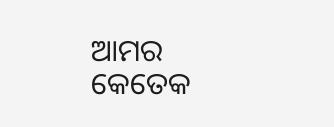ଆମର କେତେକ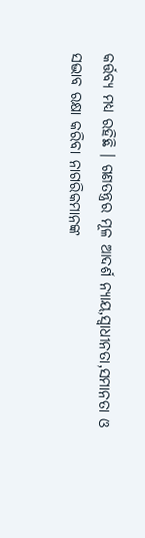କର୍ତ୍ତବ୍ୟ ମଧ୍ୟ ରହିଛି । ଗଣତନ୍ତ୍ରର ମୂଳ ଆଦର୍ଶ ନ୍ୟାୟ,ସ୍ୱାଧୀନତା,ସମାନତା ଓ ସଦ୍ଭାବ ରକ୍ଷା କରିବା ନାଗରିକମାନଙ୍କ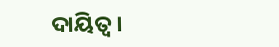ଦାୟିତ୍ୱ ।